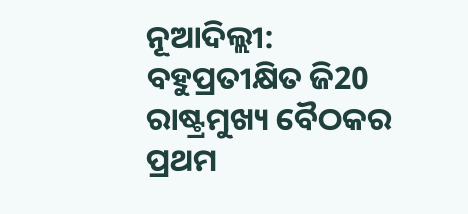ନୂଆଦିଲ୍ଲୀ: ବହୁପ୍ରତୀକ୍ଷିତ ଜି20 ରାଷ୍ଟ୍ରମୁଖ୍ୟ ବୈଠକର ପ୍ରଥମ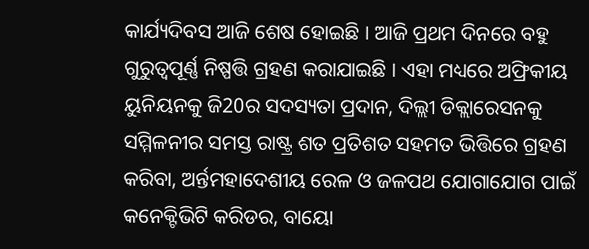କାର୍ଯ୍ୟଦିବସ ଆଜି ଶେଷ ହୋଇଛି । ଆଜି ପ୍ରଥମ ଦିନରେ ବହୁ ଗୁରୁତ୍ବପୂର୍ଣ୍ଣ ନିଷ୍ପତ୍ତି ଗ୍ରହଣ କରାଯାଇଛି । ଏହା ମଧ୍ୟରେ ଅଫ୍ରିକୀୟ ୟୁନିୟନକୁ ଜି20ର ସଦସ୍ୟତା ପ୍ରଦାନ, ଦିଲ୍ଲୀ ଡିକ୍ଲାରେସନକୁ ସମ୍ମିଳନୀର ସମସ୍ତ ରାଷ୍ଟ୍ର ଶତ ପ୍ରତିଶତ ସହମତ ଭିତ୍ତିରେ ଗ୍ରହଣ କରିବା, ଅର୍ନ୍ତମହାଦେଶୀୟ ରେଳ ଓ ଜଳପଥ ଯୋଗାଯୋଗ ପାଇଁ କନେକ୍ଟିଭିଟି କରିଡର, ବାୟୋ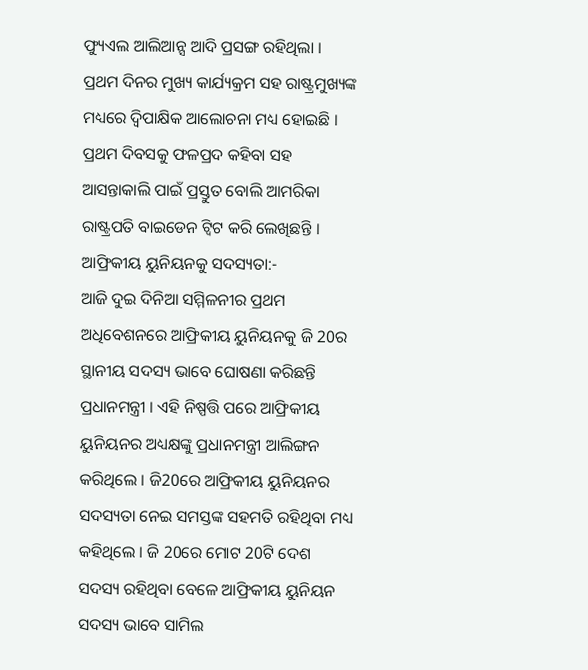ଫ୍ୟୁଏଲ ଆଲିଆନ୍ସ ଆଦି ପ୍ରସଙ୍ଗ ରହିଥିଲା । ପ୍ରଥମ ଦିନର ମୁଖ୍ୟ କାର୍ଯ୍ୟକ୍ରମ ସହ ରାଷ୍ଟ୍ରମୁଖ୍ୟଙ୍କ ମଧ୍ୟରେ ଦ୍ବିପାକ୍ଷିକ ଆଲୋଚନା ମଧ୍ୟ ହୋଇଛି । ପ୍ରଥମ ଦିବସକୁ ଫଳପ୍ରଦ କହିବା ସହ ଆସନ୍ତାକାଲି ପାଇଁ ପ୍ରସ୍ତୁତ ବୋଲି ଆମରିକା ରାଷ୍ଟ୍ରପତି ବାଇଡେନ ଟ୍ବିଟ କରି ଲେଖିଛନ୍ତି ।
ଆଫ୍ରିକୀୟ ୟୁନିୟନକୁ ସଦସ୍ୟତା:-
ଆଜି ଦୁଇ ଦିନିଆ ସମ୍ମିଳନୀର ପ୍ରଥମ ଅଧିବେଶନରେ ଆଫ୍ରିକୀୟ ୟୁନିୟନକୁ ଜି 20ର ସ୍ଥାନୀୟ ସଦସ୍ୟ ଭାବେ ଘୋଷଣା କରିଛନ୍ତି ପ୍ରଧାନମନ୍ତ୍ରୀ । ଏହି ନିଷ୍ପତ୍ତି ପରେ ଆଫ୍ରିକୀୟ ୟୁନିୟନର ଅଧ୍ୟକ୍ଷଙ୍କୁ ପ୍ରଧାନମନ୍ତ୍ରୀ ଆଲିଙ୍ଗନ କରିଥିଲେ । ଜି20ରେ ଆଫ୍ରିକୀୟ ୟୁନିୟନର ସଦସ୍ୟତା ନେଇ ସମସ୍ତଙ୍କ ସହମତି ରହିଥିବା ମଧ୍ୟ କହିଥିଲେ । ଜି 20ରେ ମୋଟ 20ଟି ଦେଶ ସଦସ୍ୟ ରହିଥିବା ବେଳେ ଆଫ୍ରିକୀୟ ୟୁନିୟନ ସଦସ୍ୟ ଭାବେ ସାମିଲ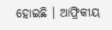ହୋଇଛି । ଆଫ୍ରିକୀୟ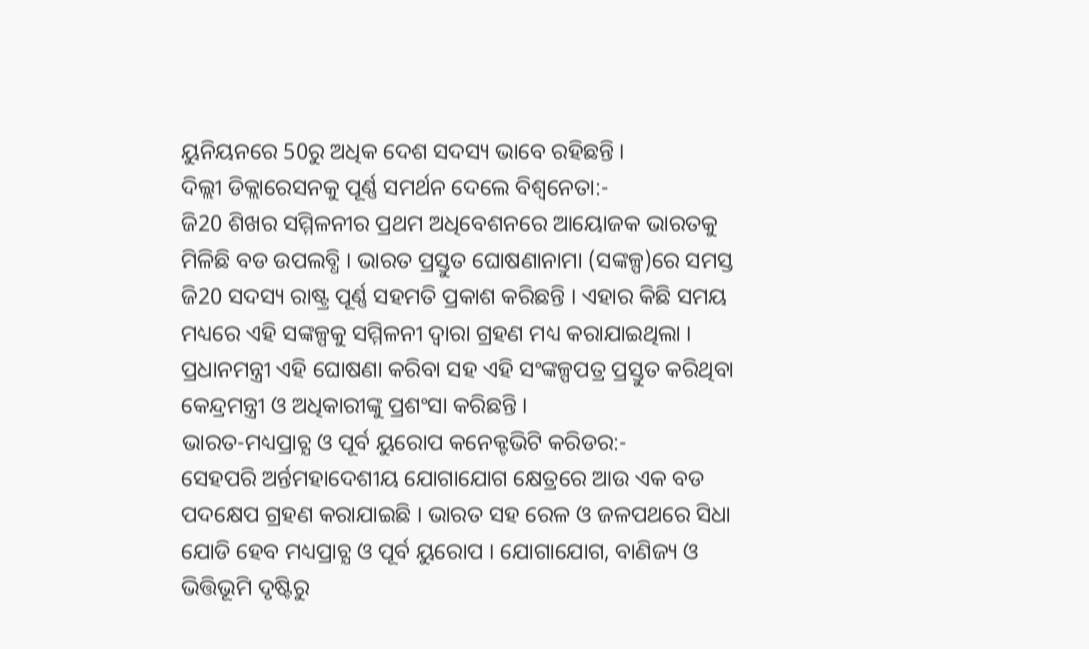ୟୁନିୟନରେ 50ରୁ ଅଧିକ ଦେଶ ସଦସ୍ୟ ଭାବେ ରହିଛନ୍ତି ।
ଦିଲ୍ଲୀ ଡିକ୍ଲାରେସନକୁ ପୂର୍ଣ୍ଣ ସମର୍ଥନ ଦେଲେ ବିଶ୍ବନେତା:-
ଜି20 ଶିଖର ସମ୍ମିଳନୀର ପ୍ରଥମ ଅଧିବେଶନରେ ଆୟୋଜକ ଭାରତକୁ ମିଳିଛି ବଡ ଉପଲବ୍ଧି । ଭାରତ ପ୍ରସ୍ତୁତ ଘୋଷଣାନାମା (ସଙ୍କଳ୍ପ)ରେ ସମସ୍ତ ଜି20 ସଦସ୍ୟ ରାଷ୍ଟ୍ର ପୂର୍ଣ୍ଣ ସହମତି ପ୍ରକାଶ କରିଛନ୍ତି । ଏହାର କିଛି ସମୟ ମଧ୍ୟରେ ଏହି ସଙ୍କଳ୍ପକୁ ସମ୍ମିଳନୀ ଦ୍ବାରା ଗ୍ରହଣ ମଧ୍ୟ କରାଯାଇଥିଲା । ପ୍ରଧାନମନ୍ତ୍ରୀ ଏହି ଘୋଷଣା କରିବା ସହ ଏହି ସଂଙ୍କଳ୍ପପତ୍ର ପ୍ରସ୍ତୁତ କରିଥିବା କେନ୍ଦ୍ରମନ୍ତ୍ରୀ ଓ ଅଧିକାରୀଙ୍କୁ ପ୍ରଶଂସା କରିଛନ୍ତି ।
ଭାରତ-ମଧ୍ୟପ୍ରାଚ୍ଯ ଓ ପୂର୍ବ ୟୁରୋପ କନେକ୍ଟଭିଟି କରିଡର:-
ସେହପରି ଅର୍ନ୍ତମହାଦେଶୀୟ ଯୋଗାଯୋଗ କ୍ଷେତ୍ରରେ ଆଉ ଏକ ବଡ ପଦକ୍ଷେପ ଗ୍ରହଣ କରାଯାଇଛି । ଭାରତ ସହ ରେଳ ଓ ଜଳପଥରେ ସିଧା ଯୋଡି ହେବ ମଧ୍ୟପ୍ରାଚ୍ଯ ଓ ପୂର୍ବ ୟୁରୋପ । ଯୋଗାଯୋଗ, ବାଣିଜ୍ୟ ଓ ଭିତ୍ତିଭୂମି ଦୃଷ୍ଟିରୁ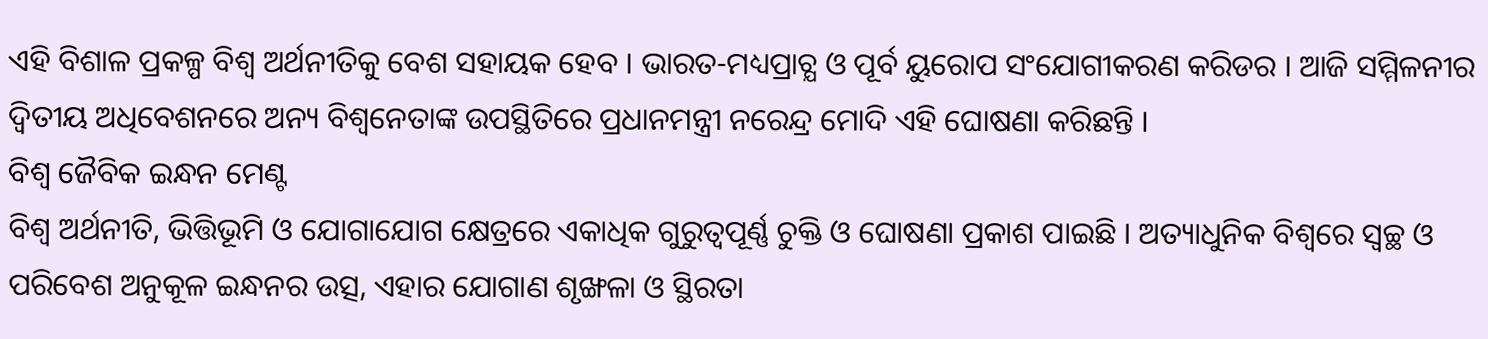ଏହି ବିଶାଳ ପ୍ରକଳ୍ପ ବିଶ୍ବ ଅର୍ଥନୀତିକୁ ବେଶ ସହାୟକ ହେବ । ଭାରତ-ମଧ୍ୟପ୍ରାଚ୍ଯ ଓ ପୂର୍ବ ୟୁରୋପ ସଂଯୋଗୀକରଣ କରିଡର । ଆଜି ସମ୍ମିଳନୀର ଦ୍ବିତୀୟ ଅଧିବେଶନରେ ଅନ୍ୟ ବିଶ୍ବନେତାଙ୍କ ଉପସ୍ଥିତିରେ ପ୍ରଧାନମନ୍ତ୍ରୀ ନରେନ୍ଦ୍ର ମୋଦି ଏହି ଘୋଷଣା କରିଛନ୍ତି ।
ବିଶ୍ବ ଜୈବିକ ଇନ୍ଧନ ମେଣ୍ଟ
ବିଶ୍ବ ଅର୍ଥନୀତି, ଭିତ୍ତିଭୂମି ଓ ଯୋଗାଯୋଗ କ୍ଷେତ୍ରରେ ଏକାଧିକ ଗୁରୁତ୍ବପୂର୍ଣ୍ଣ ଚୁକ୍ତି ଓ ଘୋଷଣା ପ୍ରକାଶ ପାଇଛି । ଅତ୍ୟାଧୁନିକ ବିଶ୍ବରେ ସ୍ବଚ୍ଛ ଓ ପରିବେଶ ଅନୁକୂଳ ଇନ୍ଧନର ଉତ୍ସ, ଏହାର ଯୋଗାଣ ଶୃଙ୍ଖଳା ଓ ସ୍ଥିରତା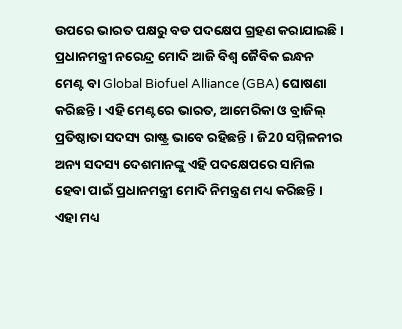ଉପରେ ଭାରତ ପକ୍ଷରୁ ବଡ ପଦକ୍ଷେପ ଗ୍ରହଣ କରାଯାଇଛି । ପ୍ରଧାନମନ୍ତ୍ରୀ ନରେନ୍ଦ୍ର ମୋଦି ଆଜି ବିଶ୍ବ ଜୈବିକ ଇନ୍ଧନ ମେଣ୍ଟ ବା Global Biofuel Alliance (GBA) ଘୋଷଣା କରିଛନ୍ତି । ଏହି ମେଣ୍ଟରେ ଭାରତ, ଆମେରିକା ଓ ବ୍ରାଜିଲ୍ ପ୍ରତିଷ୍ଠାତା ସଦସ୍ୟ ରାଷ୍ଟ୍ର ଭାବେ ରହିଛନ୍ତି । ଜି20 ସମ୍ମିଳନୀର ଅନ୍ୟ ସଦସ୍ୟ ଦେଶମାନଙ୍କୁ ଏହି ପଦକ୍ଷେପରେ ସାମିଲ ହେବା ପାଇଁ ପ୍ରଧାନମନ୍ତ୍ରୀ ମୋଦି ନିମନ୍ତ୍ରଣ ମଧ୍ୟ କରିଛନ୍ତି ।
ଏହା ମଧ୍ୟ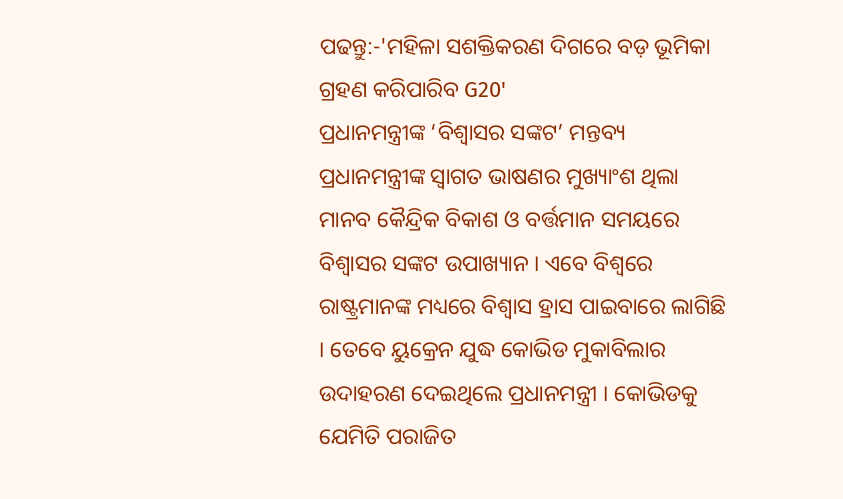ପଢନ୍ତୁ:-'ମହିଳା ସଶକ୍ତିକରଣ ଦିଗରେ ବଡ଼ ଭୂମିକା ଗ୍ରହଣ କରିପାରିବ G20'
ପ୍ରଧାନମନ୍ତ୍ରୀଙ୍କ ‘ବିଶ୍ବାସର ସଙ୍କଟ’ ମନ୍ତବ୍ୟ
ପ୍ରଧାନମନ୍ତ୍ରୀଙ୍କ ସ୍ବାଗତ ଭାଷଣର ମୁଖ୍ୟାଂଶ ଥିଲା ମାନବ କୈନ୍ଦ୍ରିକ ବିକାଶ ଓ ବର୍ତ୍ତମାନ ସମୟରେ ବିଶ୍ବାସର ସଙ୍କଟ ଉପାଖ୍ୟାନ । ଏବେ ବିଶ୍ବରେ ରାଷ୍ଟ୍ରମାନଙ୍କ ମଧ୍ୟରେ ବିଶ୍ବାସ ହ୍ରାସ ପାଇବାରେ ଲାଗିଛି । ତେବେ ୟୁକ୍ରେନ ଯୁଦ୍ଧ କୋଭିଡ ମୁକାବିଲାର ଉଦାହରଣ ଦେଇଥିଲେ ପ୍ରଧାନମନ୍ତ୍ରୀ । କୋଭିଡକୁ ଯେମିତି ପରାଜିତ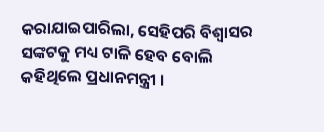କରାଯାଇପାରିଲା, ସେହିପରି ବିଶ୍ବାସର ସଙ୍କଟକୁ ମଧ୍ୟ ଟାଳି ହେବ ବୋଲି କହିଥିଲେ ପ୍ରଧାନମନ୍ତ୍ରୀ ।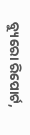ବ୍ୟୁରୋ ରିପୋର୍ଟ,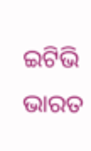ଇଟିଭି ଭାରତ